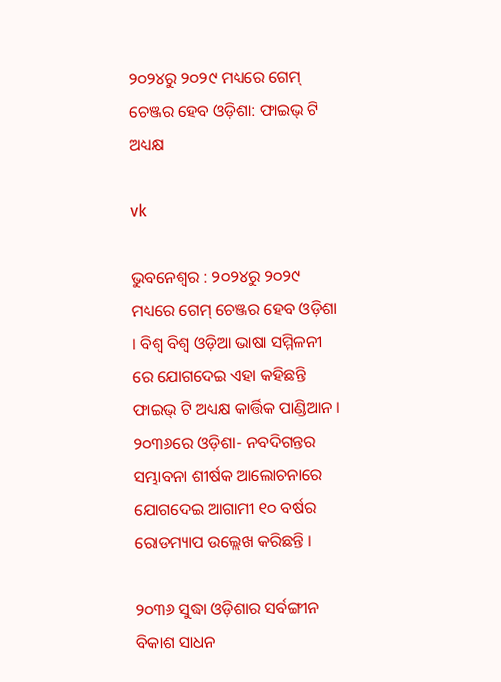୨୦୨୪ରୁ ୨୦୨୯ ମଧ୍ୟରେ ଗେମ୍ ଚେଞ୍ଜର ହେବ ଓଡ଼ିଶା: ଫାଇଭ୍ ଟି ଅଧ୍ୟକ୍ଷ

vk

ଭୁବନେଶ୍ୱର : ୨୦୨୪ରୁ ୨୦୨୯ ମଧ୍ୟରେ ଗେମ୍ ଚେଞ୍ଜର ହେବ ଓଡ଼ିଶା । ବିଶ୍ବ ବିଶ୍ବ ଓଡ଼ିଆ ଭାଷା ସମ୍ମିଳନୀ ରେ ଯୋଗଦେଇ ଏହା କହିଛନ୍ତି ଫାଇଭ୍ ଟି ଅଧ୍ୟକ୍ଷ କାର୍ତ୍ତିକ ପାଣ୍ଡିଆନ । ୨୦୩୬ରେ ଓଡ଼ିଶା- ନବଦିଗନ୍ତର ସମ୍ଭାବନା ଶୀର୍ଷକ ଆଲୋଚନାରେ ଯୋଗଦେଇ ଆଗାମୀ ୧୦ ବର୍ଷର ରୋଡମ୍ୟାପ ଉଲ୍ଲେଖ କରିଛନ୍ତି ।

୨୦୩୬ ସୁଦ୍ଧା ଓଡ଼ିଶାର ସର୍ବଙ୍ଗୀନ ବିକାଶ ସାଧନ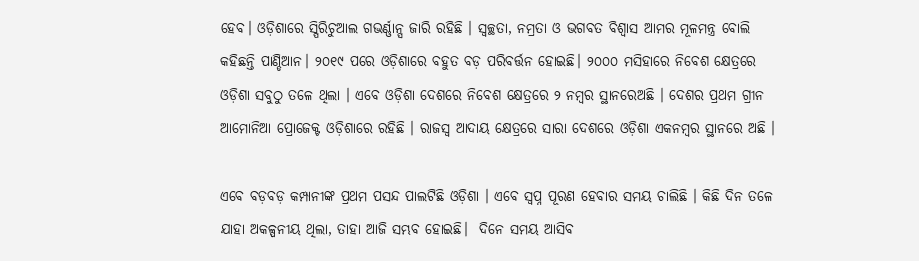ହେବ। ଓଡ଼ିଶାରେ ସ୍ପିରିଚୁଆଲ ଗଭର୍ଣ୍ଣାନ୍ସ ଜାରି ରହିଛି । ସ୍ବଚ୍ଛତା, ନମ୍ରତା ଓ ଭଗବତ ବିଶ୍ବାସ ଆମର ମୂଳମନ୍ତ୍ର ବୋଲି କହିଛନ୍ତି ପାଣ୍ଡିଆନ। ୨୦୧୯ ପରେ ଓଡ଼ିଶାରେ ବହୁତ ବଡ଼ ପରିବର୍ତ୍ତନ ହୋଇଛି। ୨୦୦୦ ମସିହାରେ ନିବେଶ କ୍ଷେତ୍ରରେ ଓଡ଼ିଶା ସବୁଠୁ ତଳେ ଥିଲା । ଏବେ ଓଡ଼ିଶା ଦେଶରେ ନିବେଶ କ୍ଷେତ୍ରରେ ୨ ନମ୍ବର ସ୍ଥାନରେଅଛି । ଦେଶର ପ୍ରଥମ ଗ୍ରୀନ ଆମୋନିଆ ପ୍ରୋଜେକ୍ଟ ଓଡ଼ିଶାରେ ରହିଛି । ରାଜସ୍ବ ଆଦାୟ କ୍ଷେତ୍ରରେ ସାରା ଦେଶରେ ଓଡ଼ିଶା ଏକନମ୍ବର ସ୍ଥାନରେ ଅଛି ।

ଏବେ ବଡ଼ବଡ଼ କମ୍ପାନୀଙ୍କ ପ୍ରଥମ ପସନ୍ଦ ପାଲଟିଛି ଓଡ଼ିଶା । ଏବେ ସ୍ବପ୍ନ ପୂରଣ ହେବାର ସମୟ ଚାଲିଛି । କିଛି ଦିନ ତଳେ ଯାହା ଅକଳ୍ପନୀୟ ଥିଲା, ତାହା ଆଜି ସମ୍ଭବ ହୋଇଛି।  ଦିନେ ସମୟ ଆସିବ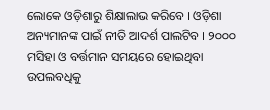ଲୋକେ ଓଡ଼ିଶାରୁ ଶିକ୍ଷାଲାଭ କରିବେ । ଓଡ଼ିଶା ଅନ୍ୟମାନଙ୍କ ପାଇଁ ନୀତି ଆଦର୍ଶ ପାଲଟିବ । ୨୦୦୦ ମସିହା ଓ ବର୍ତ୍ତମାନ ସମୟରେ ହୋଇଥିବା ଉପଲବଧିକୁ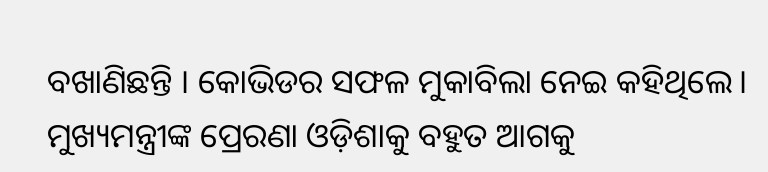ବଖାଣିଛନ୍ତି । କୋଭିଡର ସଫଳ ମୁକାବିଲା ନେଇ କହିଥିଲେ। ମୁଖ୍ୟମନ୍ତ୍ରୀଙ୍କ ପ୍ରେରଣା ଓଡ଼ିଶାକୁ ବହୁତ ଆଗକୁ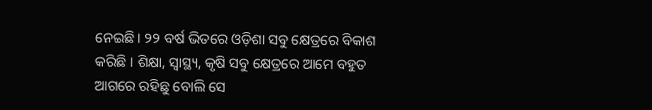ନେଇଛି। ୨୨ ବର୍ଷ ଭିତରେ ଓଡ଼ିଶା ସବୁ କ୍ଷେତ୍ରରେ ବିକାଶ କରିଛି । ଶିକ୍ଷା, ସ୍ବାସ୍ଥ୍ୟ, କୃଷି ସବୁ କ୍ଷେତ୍ରରେ ଆମେ ବହୁତ ଆଗରେ ରହିଛୁ ବୋଲି ସେ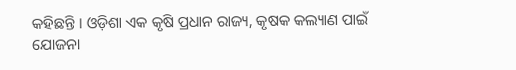କହିଛନ୍ତି । ଓଡ଼ିଶା ଏକ କୃଷି ପ୍ରଧାନ ରାଜ୍ୟ, କୃଷକ କଲ୍ୟାଣ ପାଇଁ ଯୋଜନା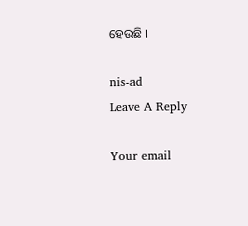ହେଉଛି ।

nis-ad
Leave A Reply

Your email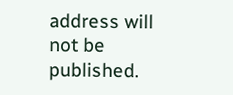address will not be published.